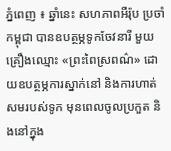ភ្នំពេញ ៖ ឆ្នាំនេះ សហភាពអឺរ៉ុប ប្រចាំកម្ពុជា បានឧបត្ថម្ភទូកចែវនារី មួយគ្រឿងឈ្មោះ «ព្រះពៃស្រពណ៌» ដោយឧបត្ថម្ភការស្នាក់នៅ និងការហាត់សមរបស់ទូក មុនពេលចូលប្រកួត និងនៅក្នុង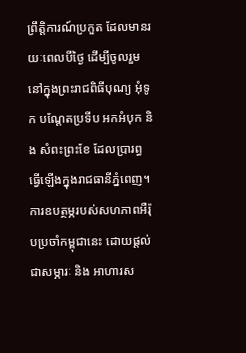ព្រឹត្តិការណ៍ប្រកួត ដែលមានរយៈពេលបីថ្ងៃ ដើម្បីចូលរួមនៅក្នុងព្រះរាជពិធីបុណ្យ អុំទូក បណ្តែតប្រទីប អកអំបុក និង សំពះព្រះខែ ដែលប្រារព្ធធ្វើឡើងក្នុងរាជធានីភ្នំពេញ។
ការឧបត្ថម្ភរបស់សហភាពអឺរ៉ុបប្រចាំកម្ពុជានេះ ដោយផ្តល់ជាសម្ភារៈ និង អាហារស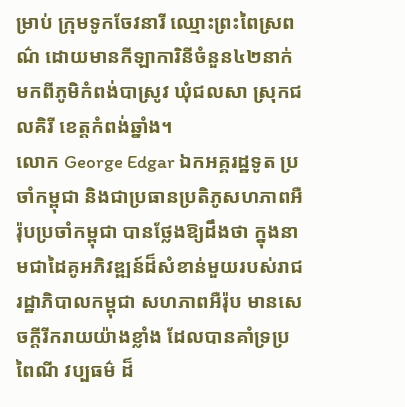ម្រាប់ ក្រុមទូកចែវនារី ឈ្មោះព្រះពៃស្រពណ៌ ដោយមានកីឡាការិនីចំនួន៤២នាក់ មកពីភូមិកំពង់បាស្រូវ ឃុំជលសា ស្រុកជលគិរី ខេត្តកំពង់ឆ្នាំង។
លោក George Edgar ឯកអគ្គរដ្ឋទូត ប្រចាំកម្ពុជា និងជាប្រធានប្រតិភូសហភាពអឺរ៉ុបប្រចាំកម្ពុជា បានថ្លែងឱ្យដឹងថា ក្នុងនាមជាដៃគូអភិវឌ្ឍន៍ដ៏សំខាន់មួយរបស់រាជរដ្ឋាភិបាលកម្ពុជា សហភាពអឺរ៉ុប មានសេចក្តីរីករាយយ៉ាងខ្លាំង ដែលបានគាំទ្រប្រពៃណី វប្បធម៌ ដ៏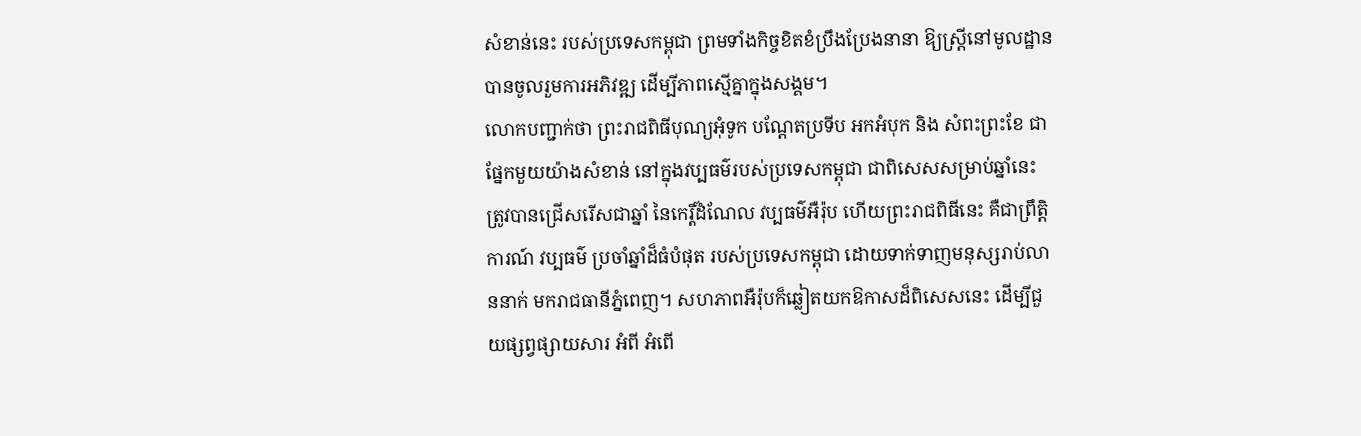សំខាន់នេះ របស់ប្រទេសកម្ពុជា ព្រមទាំងកិច្ចខិតខំប្រឹងប្រែងនានា ឱ្យស្ត្រីនៅមូលដ្ឋាន បានចូលរួមការអភិវឌ្ឍ ដើម្បីភាពស្មើគ្នាក្នុងសង្គម។
លោកបញ្ជាក់ថា ព្រះរាជពិធីបុណ្យអុំទូក បណ្តែតប្រទីប អកអំបុក និង សំពះព្រះខែ ជាផ្នែកមួយយ៉ាងសំខាន់ នៅក្នុងវប្បធម៌របស់ប្រទេសកម្ពុជា ជាពិសេសសម្រាប់ឆ្នាំនេះ ត្រូវបានជ្រើសរើសជាឆ្នាំ នៃកេរ្តិ៍ដំណែល វប្បធម៌អឺរ៉ុប ហើយព្រះរាជពិធីនេះ គឺជាព្រឹត្តិការណ៍ វប្បធម៌ ប្រចាំឆ្នាំដ៏ធំបំផុត របស់ប្រទេសកម្ពុជា ដោយទាក់ទាញមនុស្សរាប់លាននាក់ មករាជធានីភ្នំពេញ។ សហភាពអឺរ៉ុបក៏ឆ្លៀតយកឱកាសដ៏ពិសេសនេះ ដើម្បីជួយផ្សព្វផ្សាយសារ អំពី អំពើ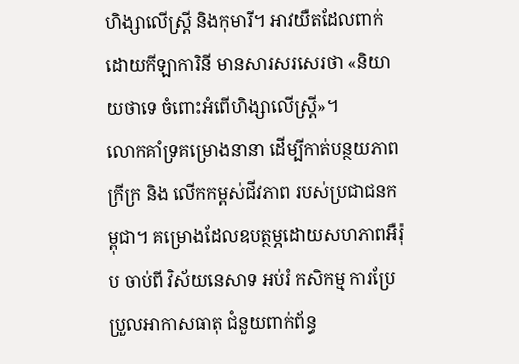ហិង្សាលើស្ត្រី និងកុមារី។ អាវយឺតដែលពាក់ដោយកីឡាការិនី មានសារសរសេរថា «និយាយថាទេ ចំពោះអំពើហិង្សាលើស្ត្រី»។
លោកគាំទ្រគម្រោងនានា ដើម្បីកាត់បន្ថយភាពក្រីក្រ និង លើកកម្ពស់ជីវភាព របស់ប្រជាជនកម្ពុជា។ គម្រោងដែលឧបត្ថម្ភដោយសហភាពអឺរ៉ុប ចាប់ពី វិស័យនេសាទ អប់រំ កសិកម្ម ការប្រែប្រួលអាកាសធាតុ ជំនួយពាក់ព័ន្ធ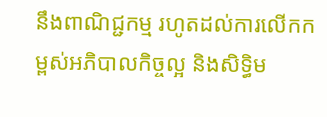នឹងពាណិជ្ជកម្ម រហូតដល់ការលើកកម្ពស់អភិបាលកិច្ចល្អ និងសិទ្ធិម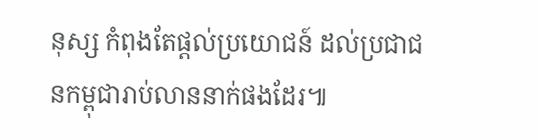នុស្ស កំពុងតែផ្តល់ប្រយោជន៍ ដល់ប្រជាជនកម្ពុជារាប់លាននាក់ផងដែរ៕